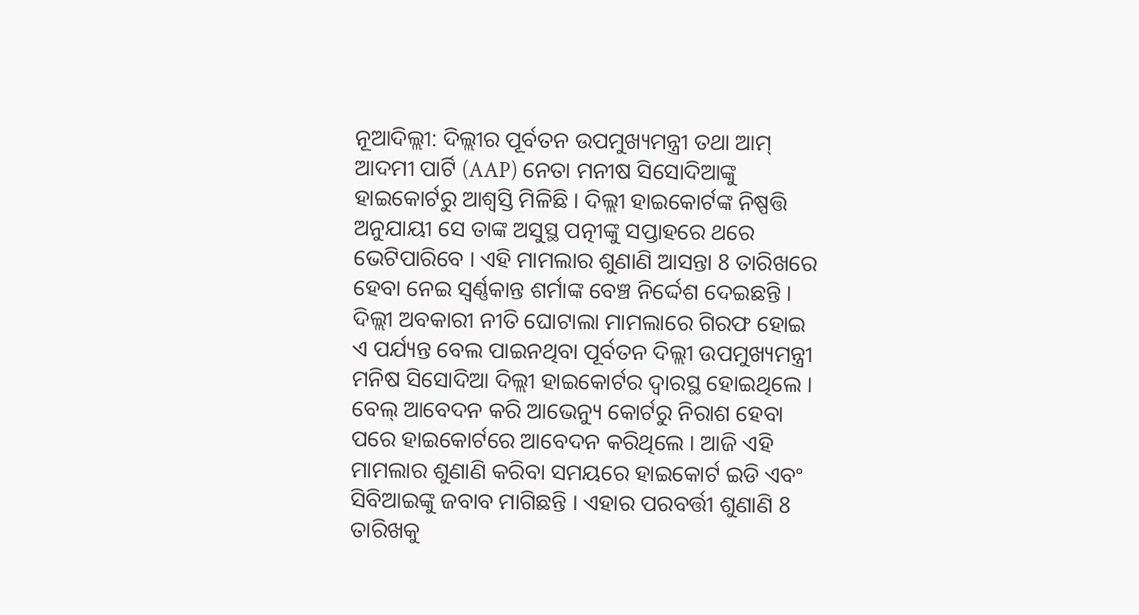ନୂଆଦିଲ୍ଲୀ: ଦିଲ୍ଲୀର ପୂର୍ବତନ ଉପମୁଖ୍ୟମନ୍ତ୍ରୀ ତଥା ଆମ୍ ଆଦମୀ ପାର୍ଟି (AAP) ନେତା ମନୀଷ ସିସୋଦିଆଙ୍କୁ ହାଇକୋର୍ଟରୁ ଆଶ୍ବସ୍ତି ମିଳିଛି । ଦିଲ୍ଲୀ ହାଇକୋର୍ଟଙ୍କ ନିଷ୍ପତ୍ତି ଅନୁଯାୟୀ ସେ ତାଙ୍କ ଅସୁସ୍ଥ ପତ୍ନୀଙ୍କୁ ସପ୍ତାହରେ ଥରେ ଭେଟିପାରିବେ । ଏହି ମାମଲାର ଶୁଣାଣି ଆସନ୍ତା 8 ତାରିଖରେ ହେବା ନେଇ ସ୍ୱର୍ଣ୍ଣକାନ୍ତ ଶର୍ମାଙ୍କ ବେଞ୍ଚ ନିର୍ଦ୍ଦେଶ ଦେଇଛନ୍ତି ।
ଦିଲ୍ଲୀ ଅବକାରୀ ନୀତି ଘୋଟାଲା ମାମଲାରେ ଗିରଫ ହୋଇ ଏ ପର୍ଯ୍ୟନ୍ତ ବେଲ ପାଇନଥିବା ପୂର୍ବତନ ଦିଲ୍ଲୀ ଉପମୁଖ୍ୟମନ୍ତ୍ରୀ ମନିଷ ସିସୋଦିଆ ଦିଲ୍ଲୀ ହାଇକୋର୍ଟର ଦ୍ବାରସ୍ଥ ହୋଇଥିଲେ । ବେଲ୍ ଆବେଦନ କରି ଆଭେନ୍ୟୁ କୋର୍ଟରୁ ନିରାଶ ହେବା ପରେ ହାଇକୋର୍ଟରେ ଆବେଦନ କରିଥିଲେ । ଆଜି ଏହି ମାମଲାର ଶୁଣାଣି କରିବା ସମୟରେ ହାଇକୋର୍ଟ ଇଡି ଏବଂ ସିବିଆଇଙ୍କୁ ଜବାବ ମାଗିଛନ୍ତି । ଏହାର ପରବର୍ତ୍ତୀ ଶୁଣାଣି 8 ତାରିଖକୁ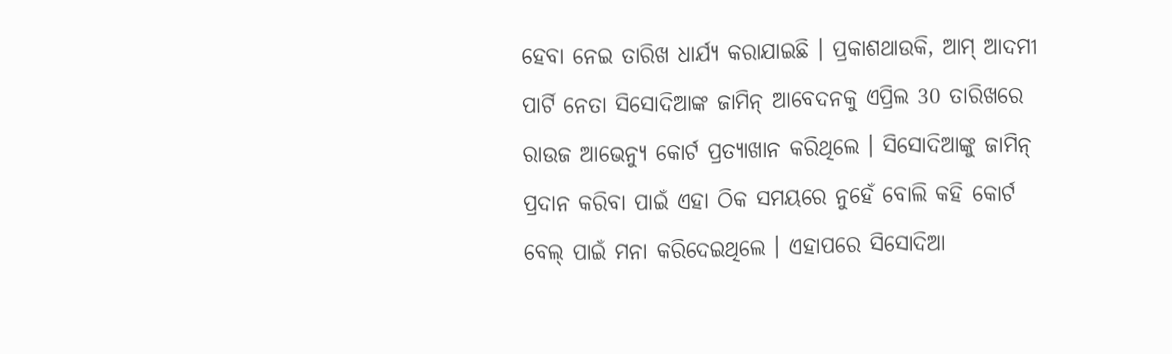ହେବା ନେଇ ତାରିଖ ଧାର୍ଯ୍ୟ କରାଯାଇଛି । ପ୍ରକାଶଥାଉକି, ଆମ୍ ଆଦମୀ ପାର୍ଟି ନେତା ସିସୋଦିଆଙ୍କ ଜାମିନ୍ ଆବେଦନକୁ ଏପ୍ରିଲ 30 ତାରିଖରେ ରାଉଜ ଆଭେନ୍ୟୁ କୋର୍ଟ ପ୍ରତ୍ୟାଖାନ କରିଥିଲେ । ସିସୋଦିଆଙ୍କୁ ଜାମିନ୍ ପ୍ରଦାନ କରିବା ପାଇଁ ଏହା ଠିକ ସମୟରେ ନୁହେଁ ବୋଲି କହି କୋର୍ଟ ବେଲ୍ ପାଇଁ ମନା କରିଦେଇଥିଲେ । ଏହାପରେ ସିସୋଦିଆ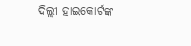ଦିଲ୍ଲୀ ହାଇକୋର୍ଟଙ୍କ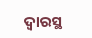ଦ୍ବାରସ୍ଥ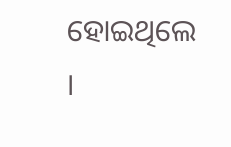ହୋଇଥିଲେ ।